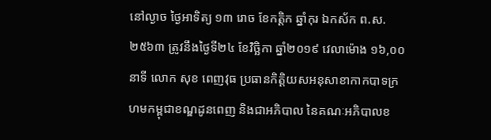នៅល្ងាច ថ្ងៃអាទិត្យ ១៣ រោច ខែកត្តិក ឆ្នាំកុរ ឯកស័ក ព.ស. ២៥៦៣ ត្រូវនឹងថ្ងៃទី២៤ ខែវិច្ឆិកា ឆ្នាំ២០១៩ វេលាម៉ោង ១៦,០០នាទី លោក សុខ ពេញវុធ ប្រធានកិត្តិយសអនុសាខាកាកបាទក្រហមកម្ពុជាខណ្ឌដូនពេញ និងជាអភិបាល នៃគណៈអភិបាលខ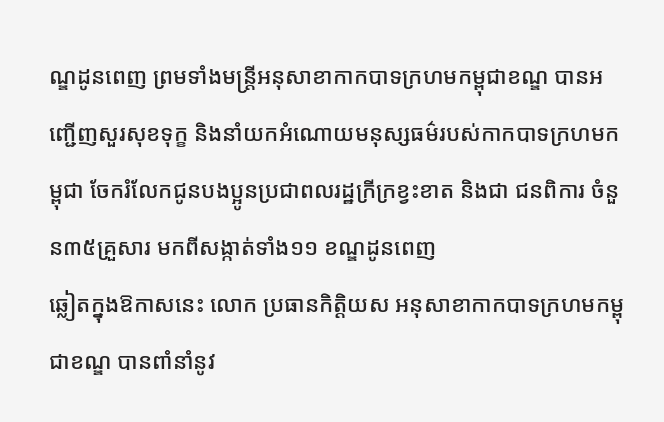ណ្ឌដូនពេញ ព្រមទាំងមន្ត្រីអនុសាខាកាកបាទក្រហមកម្ពុជាខណ្ឌ បានអញ្ជើញសួរសុខទុក្ខ និងនាំយកអំណោយមនុស្សធម៌របស់កាកបាទក្រហមកម្ពុជា ចែករំលែកជូនបងប្អូនប្រជាពលរដ្ឋក្រីក្រខ្វះខាត និងជា ជនពិការ ចំនួន៣៥គ្រួសារ មកពីសង្កាត់ទាំង១១ ខណ្ឌដូនពេញ
ឆ្លៀតក្នុងឱកាសនេះ លោក ប្រធានកិត្តិយស អនុសាខាកាកបាទក្រហមកម្ពុជាខណ្ឌ បានពាំនាំនូវ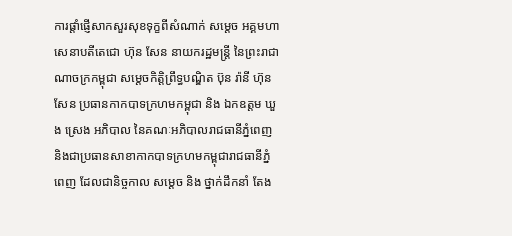ការផ្តាំផ្ញើសាកសួរសុខទុក្ខពីសំណាក់ សម្តេច អគ្គមហាសេនាបតីតេជោ ហ៊ុន សែន នាយករដ្ឋមន្ត្រី នៃព្រះរាជាណាចក្រកម្ពុជា សម្តេចកិត្តិព្រឹទ្ធបណ្ឌិត ប៊ុន រ៉ានី ហ៊ុនសែន ប្រធានកាកបាទក្រហមកម្ពុជា និង ឯកឧត្តម ឃួង ស្រេង អភិបាល នៃគណៈអភិបាលរាជធានីភ្នំពេញ និងជាប្រធានសាខាកាកបាទក្រហមកម្ពុជារាជធានីភ្នំពេញ ដែលជានិច្ចកាល សម្តេច និង ថ្នាក់ដឹកនាំ តែង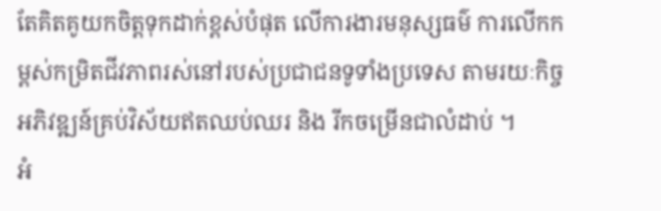តែគិតគូយកចិត្តទុកដាក់ខ្ពស់បំផុត លើការងារមនុស្សធម៌ ការលើកកម្ពស់កម្រិតជីវភាពរស់នៅរបស់ប្រជាជនទូទាំងប្រទេស តាមរយៈកិច្ចអភិវឌ្ឍន៍គ្រប់វិស័យឥតឈប់ឈរ និង រីកចម្រើនជាលំដាប់ ។
អំ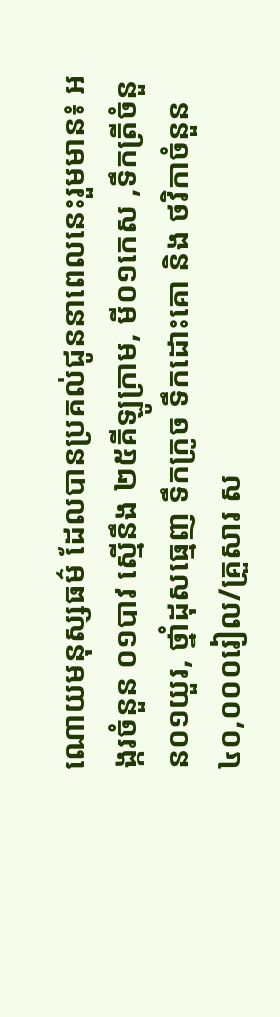ណោយមនុស្សធម៌ ដែលបានប្រគល់ជូននាពេលនេះរួមមាន៖ អង្ករចំនួន ០១បាវ ស្មើនឹង ២៥គីឡូក្រាម, មី០១កេស ,ទឹកត្រីចំនួន០១យួរ, ថ្នាំដុសធ្មេញ ទឹកក្រូច ទឹកដោះគោ និង ថវិកាចំនួន ៤០,០០០រៀល/គ្រួសារ ស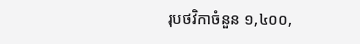រុបថវិកាចំនួន ១,៤០០,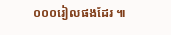០០០រៀលផងដែរ ៕